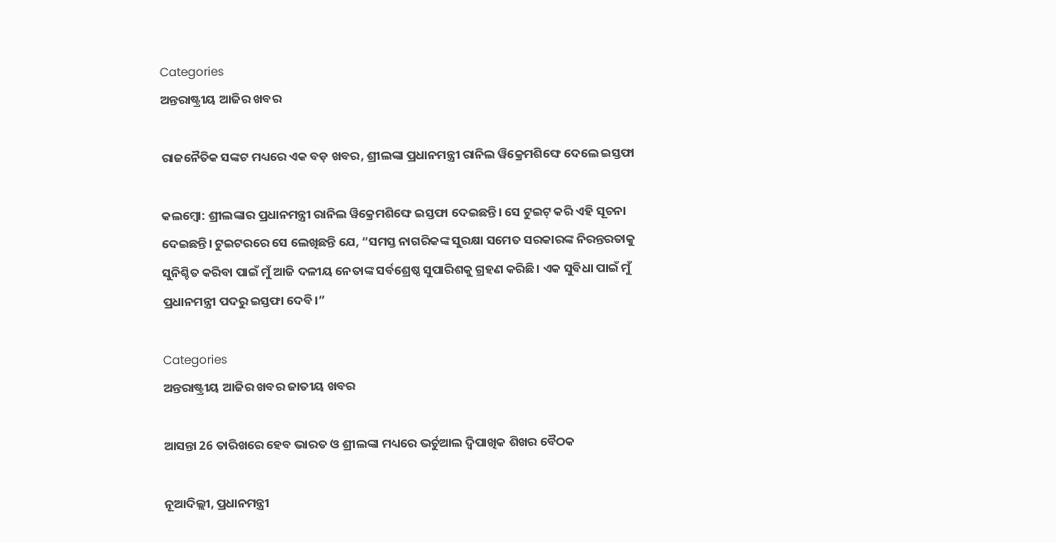Categories
ଅନ୍ତରାଷ୍ଟ୍ରୀୟ ଆଜିର ଖବର

ରାଜନୈତିକ ସଙ୍କଟ ମଧ୍ୟରେ ଏକ ବଡ଼ ଖବର, ଶ୍ରୀଲଙ୍କା ପ୍ରଧାନମନ୍ତ୍ରୀ ରାନିଲ ୱିକ୍ରେମଶିଙ୍ଘେ ଦେଲେ ଇସ୍ତଫା

କଲମ୍ବୋ: ଶ୍ରୀଲଙ୍କାର ପ୍ରଧାନମନ୍ତ୍ରୀ ରାନିଲ ୱିକ୍ରେମଶିଙ୍ଘେ ଇସ୍ତଫା ଦେଇଛନ୍ତି। ସେ ଟୁଇଟ୍ କରି ଏହି ସୂଚନା ଦେଇଛନ୍ତି। ଟୁଇଟରରେ ସେ ଲେଖିଛନ୍ତି ଯେ, “ସମସ୍ତ ନାଗରିକଙ୍କ ସୁରକ୍ଷା ସମେତ ସରକାରଙ୍କ ନିରନ୍ତରତାକୁ ସୁନିଶ୍ଚିତ କରିବା ପାଇଁ ମୁଁ ଆଜି ଦଳୀୟ ନେତାଙ୍କ ସର୍ବଶ୍ରେଷ୍ଠ ସୁପାରିଶକୁ ଗ୍ରହଣ କରିଛି। ଏକ ସୁବିଧା ପାଇଁ ମୁଁ ପ୍ରଧାନମନ୍ତ୍ରୀ ପଦରୁ ଇସ୍ତଫା ଦେବି।”

Categories
ଅନ୍ତରାଷ୍ଟ୍ରୀୟ ଆଜିର ଖବର ଜାତୀୟ ଖବର

ଆସନ୍ତା 26 ତାରିଖରେ ହେବ ଭାରତ ଓ ଶ୍ରୀଲଙ୍କା ମଧ୍ୟରେ ଭର୍ଚୁଆଲ ଦ୍ଵିପାଖିକ ଶିଖର ବୈଠକ

ନୂଆଦିଲ୍ଲୀ, ପ୍ରଧାନମନ୍ତ୍ରୀ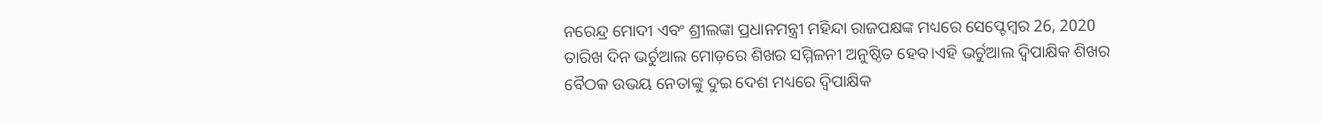ନରେନ୍ଦ୍ର ମୋଦୀ ଏବଂ ଶ୍ରୀଲଙ୍କା ପ୍ରଧାନମନ୍ତ୍ରୀ ମହିନ୍ଦା ରାଜପକ୍ଷଙ୍କ ମଧ୍ୟରେ ସେପ୍ଟେମ୍ବର 26, 2020 ତାରିଖ ଦିନ ଭର୍ଚୁଆଲ ମୋଡ଼ରେ ଶିଖର ସମ୍ମିଳନୀ ଅନୁଷ୍ଠିତ ହେବ।ଏହି ଭର୍ଚୁଆଲ ଦ୍ୱିପାକ୍ଷିକ ଶିଖର ବୈଠକ ଉଭୟ ନେତାଙ୍କୁ ଦୁଇ ଦେଶ ମଧ୍ୟରେ ଦ୍ୱିପାକ୍ଷିକ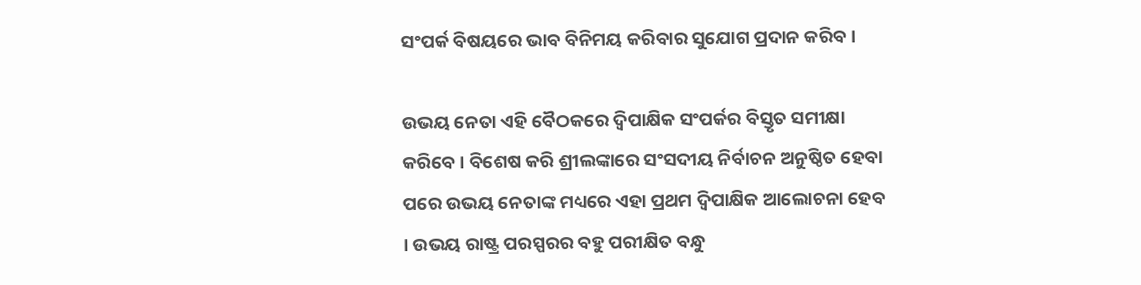ସଂପର୍କ ବିଷୟରେ ଭାବ ବିନିମୟ କରିବାର ସୁଯୋଗ ପ୍ରଦାନ କରିବ।

ଉଭୟ ନେତା ଏହି ବୈଠକରେ ଦ୍ୱିପାକ୍ଷିକ ସଂପର୍କର ବିସ୍ତୃତ ସମୀକ୍ଷା କରିବେ । ବିଶେଷ କରି ଶ୍ରୀଲଙ୍କାରେ ସଂସଦୀୟ ନିର୍ବାଚନ ଅନୁଷ୍ଠିତ ହେବା ପରେ ଉଭୟ ନେତାଙ୍କ ମଧ୍ୟରେ ଏହା ପ୍ରଥମ ଦ୍ୱିପାକ୍ଷିକ ଆଲୋଚନା ହେବ । ଉଭୟ ରାଷ୍ଟ୍ର ପରସ୍ପରର ବହୁ ପରୀକ୍ଷିତ ବନ୍ଧୁ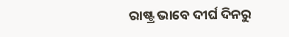ରାଷ୍ଟ୍ର ଭାବେ ଦୀର୍ଘ ଦିନରୁ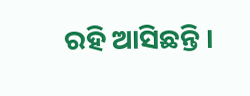ରହି ଆସିଛନ୍ତି ।